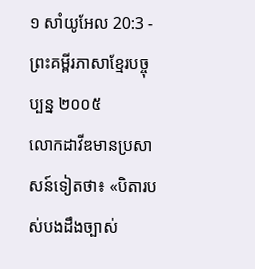១ សាំយូអែល 20:3 - ព្រះគម្ពីរភាសាខ្មែរបច្ចុប្បន្ន ២០០៥
លោកដាវីឌមានប្រសាសន៍ទៀតថា៖ «បិតារបស់បងដឹងច្បាស់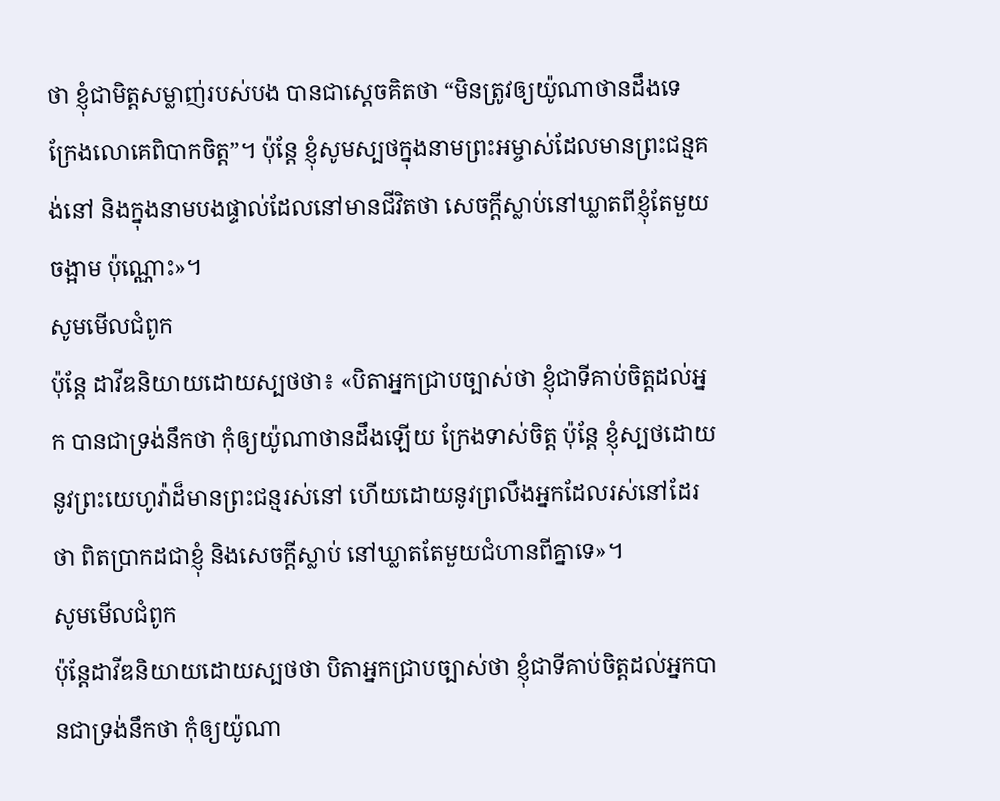ថា ខ្ញុំជាមិត្តសម្លាញ់របស់បង បានជាស្ដេចគិតថា “មិនត្រូវឲ្យយ៉ូណាថានដឹងទេ ក្រែងលោគេពិបាកចិត្ត”។ ប៉ុន្តែ ខ្ញុំសូមស្បថក្នុងនាមព្រះអម្ចាស់ដែលមានព្រះជន្មគង់នៅ និងក្នុងនាមបងផ្ទាល់ដែលនៅមានជីវិតថា សេចក្ដីស្លាប់នៅឃ្លាតពីខ្ញុំតែមួយចង្អាម ប៉ុណ្ណោះ»។
សូមមើលជំពូក
ប៉ុន្តែ ដាវីឌនិយាយដោយស្បថថា៖ «បិតាអ្នកជ្រាបច្បាស់ថា ខ្ញុំជាទីគាប់ចិត្តដល់អ្នក បានជាទ្រង់នឹកថា កុំឲ្យយ៉ូណាថានដឹងឡើយ ក្រែងទាស់ចិត្ត ប៉ុន្តែ ខ្ញុំស្បថដោយនូវព្រះយេហូវ៉ាដ៏មានព្រះជន្មរស់នៅ ហើយដោយនូវព្រលឹងអ្នកដែលរស់នៅដែរថា ពិតប្រាកដជាខ្ញុំ និងសេចក្ដីស្លាប់ នៅឃ្លាតតែមួយជំហានពីគ្នាទេ»។
សូមមើលជំពូក
ប៉ុន្តែដាវីឌនិយាយដោយស្បថថា បិតាអ្នកជ្រាបច្បាស់ថា ខ្ញុំជាទីគាប់ចិត្តដល់អ្នកបានជាទ្រង់នឹកថា កុំឲ្យយ៉ូណា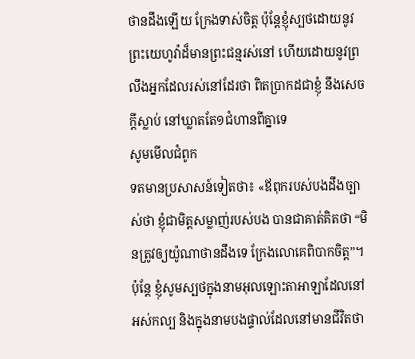ថានដឹងឡើយ ក្រែងទាស់ចិត្ត ប៉ុន្តែខ្ញុំស្បថដោយនូវព្រះយេហូវ៉ាដ៏មានព្រះជន្មរស់នៅ ហើយដោយនូវព្រលឹងអ្នកដែលរស់នៅដែរថា ពិតប្រាកដជាខ្ញុំ នឹងសេចក្ដីស្លាប់ នៅឃ្លាតតែ១ជំហានពីគ្នាទេ
សូមមើលជំពូក
ទតមានប្រសាសន៍ទៀតថា៖ «ឪពុករបស់បងដឹងច្បាស់ថា ខ្ញុំជាមិត្តសម្លាញ់របស់បង បានជាគាត់គិតថា “មិនត្រូវឲ្យយ៉ូណាថានដឹងទេ ក្រែងលោគេពិបាកចិត្ត”។ ប៉ុន្តែ ខ្ញុំសូមស្បថក្នុងនាមអុលឡោះតាអាឡាដែលនៅអស់កល្ប និងក្នុងនាមបងផ្ទាល់ដែលនៅមានជីវិតថា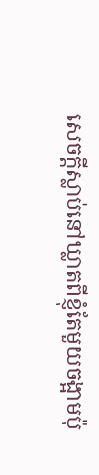សេចក្តីស្លាប់នៅឃ្លាតពីខ្ញុំតែមួយចង្អាមប៉ុ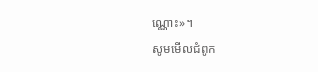ណ្ណោះ»។
សូមមើលជំពូក